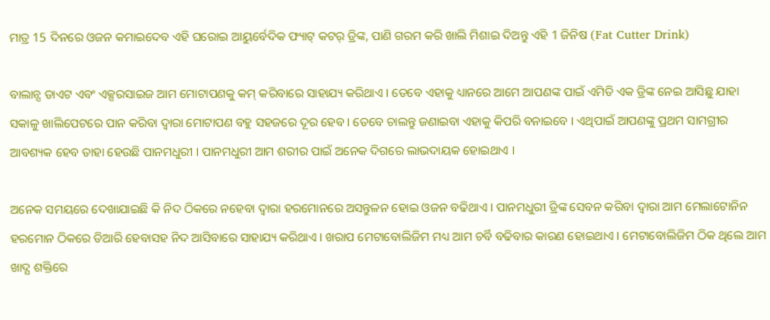ମାତ୍ର 15 ଦିନରେ ଓଜନ କମାଇଦେବ ଏହି ଘରୋଇ ଆୟୁର୍ବେଦିକ ଫ୍ୟାଟ୍ କଟର୍ ଡ୍ରିଙ୍କ, ପାଣି ଗରମ କରି ଖାଲି ମିଶାଇ ଦିଅନ୍ତୁ ଏହି 1 ଜିନିଷ (Fat Cutter Drink)

ବାଲାନ୍ସ ଡାଏଟ ଏବଂ ଏକ୍ସରସାଇଜ ଆମ ମୋଟାପଣକୁ କମ୍ କରିବାରେ ସାହାଯ୍ୟ କରିଥାଏ । ତେବେ ଏହାକୁ ଧ୍ୟାନରେ ଆମେ ଆପଣଙ୍କ ପାଇଁ ଏମିତି ଏକ ଡ୍ରିଙ୍କ ନେଇ ଆସିଛୁ ଯାହା ସକାଳୁ ଖାଲିପେଟରେ ପାନ କରିବା ଦ୍ଵାରା ମୋଟାପଣ ବହୁ ସହଜରେ ଦୂର ହେବ । ତେବେ ଚାଲନ୍ତୁ ଜଣାଇବା ଏହାକୁ କିପରି ବନାଇବେ । ଏଥିପାଇଁ ଆପଣଙ୍କୁ ପ୍ରଥମ ସାମଗ୍ରୀର ଆବଶ୍ୟକ ହେବ ତାହା ହେଉଛି ପାନମଧୁରୀ । ପାନମଧୁରୀ ଆମ ଶରୀର ପାଇଁ ଅନେକ ଦିଗରେ ଲାଭଦାୟକ ହୋଇଥାଏ ।

ଅନେକ ସମୟରେ ଦେଖାଯାଇଛି କି ନିଦ ଠିକରେ ନହେବା ଦ୍ଵାରା ହରମୋନରେ ଅସନ୍ତୁଳନ ହୋଇ ଓଜନ ବଢିଥାଏ । ପାନମଧୁରୀ ଡ୍ରିଙ୍କ ସେବନ କରିବା ଦ୍ଵାରା ଆମ ମେଲାଟୋନିନ ହରମୋନ ଠିକରେ ତିଆରି ହେବାସହ ନିଦ ଆସିବାରେ ସାହାଯ୍ୟ କରିଥାଏ । ଖରାପ ମେଟାବୋଲିଜିମ ମଧ୍ୟ ଆମ ଚର୍ବି ବଢିବାର କାରଣ ହୋଇଥାଏ । ମେଟାବୋଲିଜିମ ଠିକ ଥିଲେ ଆମ ଖାଦ୍ଯ ଶକ୍ତିରେ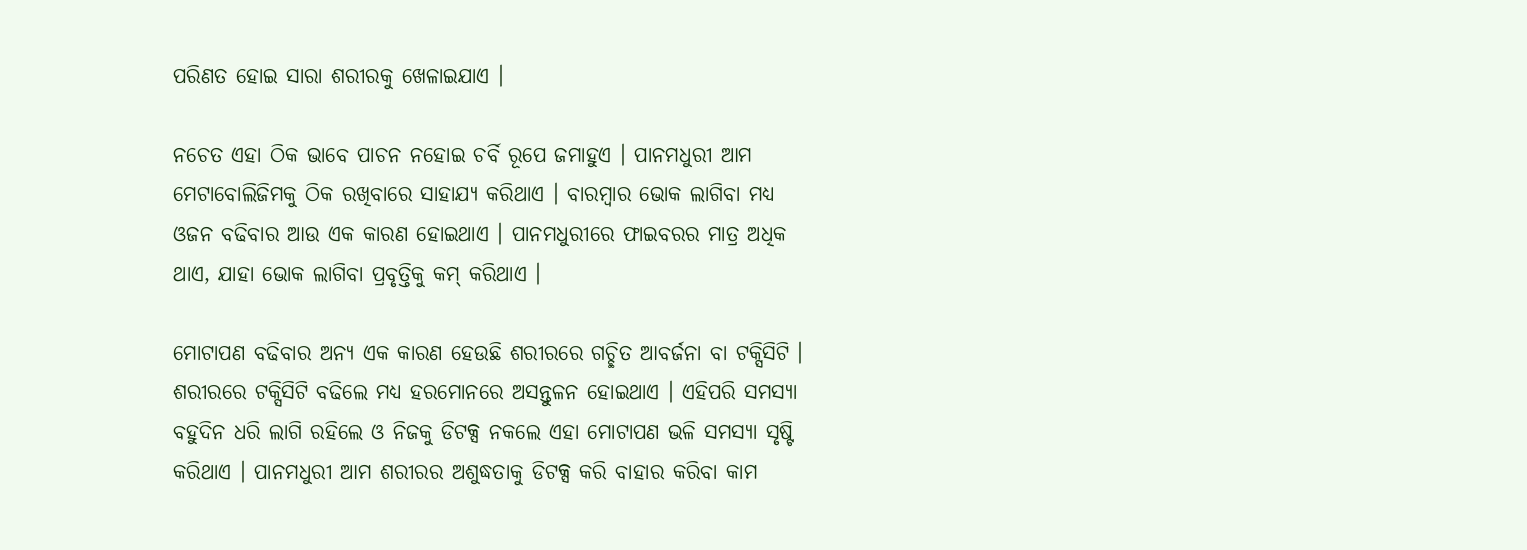ପରିଣତ ହୋଇ ସାରା ଶରୀରକୁ ଖେଳାଇଯାଏ ।

ନଚେତ ଏହା ଠିକ ଭାବେ ପାଚନ ନହୋଇ ଚର୍ବି ରୂପେ ଜମାହୁଏ । ପାନମଧୁରୀ ଆମ ମେଟାବୋଲିଜିମକୁ ଠିକ ରଖିବାରେ ସାହାଯ୍ୟ କରିଥାଏ । ବାରମ୍ବାର ଭୋକ ଲାଗିବା ମଧ୍ୟ ଓଜନ ବଢିବାର ଆଉ ଏକ କାରଣ ହୋଇଥାଏ । ପାନମଧୁରୀରେ ଫାଇବରର ମାତ୍ର ଅଧିକ ଥାଏ, ଯାହା ଭୋକ ଲାଗିବା ପ୍ରବୃତ୍ତିକୁ କମ୍ କରିଥାଏ ।

ମୋଟାପଣ ବଢିବାର ଅନ୍ୟ ଏକ କାରଣ ହେଉଛି ଶରୀରରେ ଗଚ୍ଛିତ ଆବର୍ଜନା ବା ଟକ୍ସିସିଟି । ଶରୀରରେ ଟକ୍ସିସିଟି ବଢିଲେ ମଧ୍ୟ ହରମୋନରେ ଅସନ୍ତୁଳନ ହୋଇଥାଏ । ଏହିପରି ସମସ୍ଯା ବହୁଦିନ ଧରି ଲାଗି ରହିଲେ ଓ ନିଜକୁ ଡିଟକ୍ସ ନକଲେ ଏହା ମୋଟାପଣ ଭଳି ସମସ୍ଯା ସୃଷ୍ଟି କରିଥାଏ । ପାନମଧୁରୀ ଆମ ଶରୀରର ଅଶୁଦ୍ଧତାକୁ ଡିଟକ୍ସ କରି ବାହାର କରିବା କାମ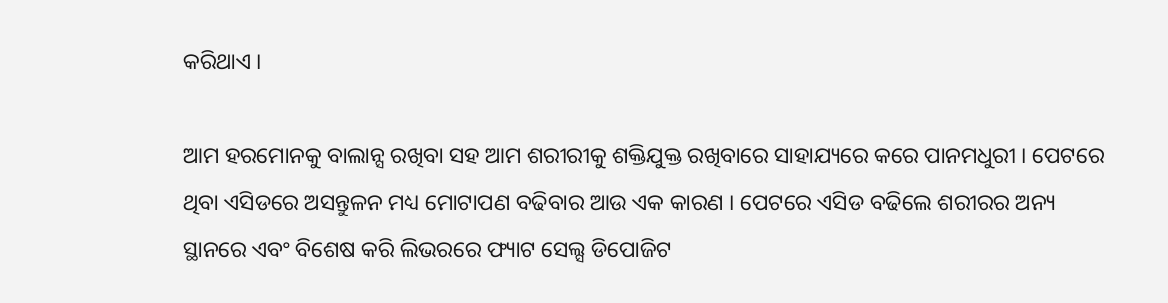କରିଥାଏ ।

ଆମ ହରମୋନକୁ ବାଲାନ୍ସ ରଖିବା ସହ ଆମ ଶରୀରୀକୁ ଶକ୍ତିଯୁକ୍ତ ରଖିବାରେ ସାହାଯ୍ୟରେ କରେ ପାନମଧୁରୀ । ପେଟରେ ଥିବା ଏସିଡରେ ଅସନ୍ତୁଳନ ମଧ୍ୟ ମୋଟାପଣ ବଢିବାର ଆଉ ଏକ କାରଣ । ପେଟରେ ଏସିଡ ବଢିଲେ ଶରୀରର ଅନ୍ୟ ସ୍ଥାନରେ ଏବଂ ବିଶେଷ କରି ଲିଭରରେ ଫ୍ୟାଟ ସେଲ୍ସ ଡିପୋଜିଟ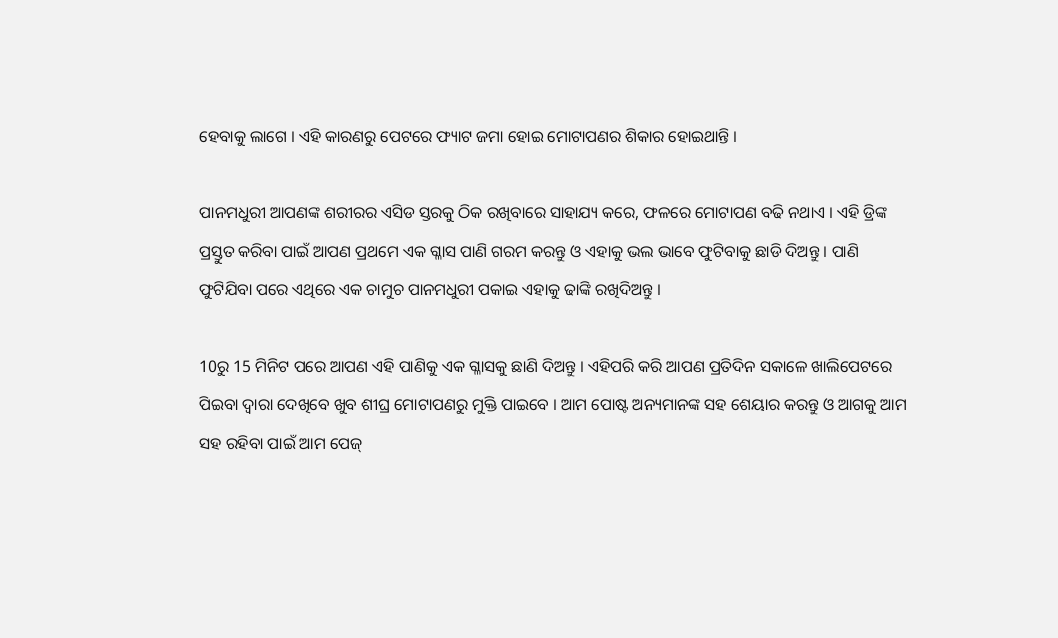ହେବାକୁ ଲାଗେ । ଏହି କାରଣରୁ ପେଟରେ ଫ୍ୟାଟ ଜମା ହୋଇ ମୋଟାପଣର ଶିକାର ହୋଇଥାନ୍ତି ।

ପାନମଧୁରୀ ଆପଣଙ୍କ ଶରୀରର ଏସିଡ ସ୍ତରକୁ ଠିକ ରଖିବାରେ ସାହାଯ୍ୟ କରେ, ଫଳରେ ମୋଟାପଣ ବଢି ନଥାଏ । ଏହି ଡ୍ରିଙ୍କ ପ୍ରସ୍ତୁତ କରିବା ପାଇଁ ଆପଣ ପ୍ରଥମେ ଏକ ଗ୍ଳାସ ପାଣି ଗରମ କରନ୍ତୁ ଓ ଏହାକୁ ଭଲ ଭାବେ ଫୁଟିବାକୁ ଛାଡି ଦିଅନ୍ତୁ । ପାଣି ଫୁଟିଯିବା ପରେ ଏଥିରେ ଏକ ଚାମୁଚ ପାନମଧୁରୀ ପକାଇ ଏହାକୁ ଢାଙ୍କି ରଖିଦିଅନ୍ତୁ ।

10ରୁ 15 ମିନିଟ ପରେ ଆପଣ ଏହି ପାଣିକୁ ଏକ ଗ୍ଳାସକୁ ଛାଣି ଦିଅନ୍ତୁ । ଏହିପରି କରି ଆପଣ ପ୍ରତିଦିନ ସକାଳେ ଖାଲିପେଟରେ ପିଇବା ଦ୍ଵାରା ଦେଖିବେ ଖୁବ ଶୀଘ୍ର ମୋଟାପଣରୁ ମୁକ୍ତି ପାଇବେ । ଆମ ପୋଷ୍ଟ ଅନ୍ୟମାନଙ୍କ ସହ ଶେୟାର କରନ୍ତୁ ଓ ଆଗକୁ ଆମ ସହ ରହିବା ପାଇଁ ଆମ ପେଜ୍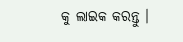କୁ ଲାଇକ କରନ୍ତୁ ।